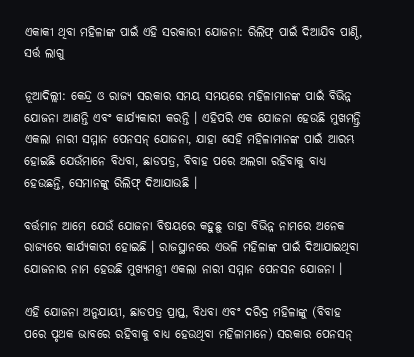ଏକାକୀ ଥିବା ମହିଳାଙ୍କ ପାଇଁ ଏହି ସରକାରୀ ଯୋଜନା: ରିଲିଫ୍ ପାଇଁ ଦିଆଯିବ ପାଣ୍ଠି, ସର୍ତ୍ତ ଲାଗୁ

ନୂଆଦିଲ୍ଲୀ: କେନ୍ଦ୍ର ଓ ରାଜ୍ୟ ସରକାର ସମୟ ସମୟରେ ମହିଳାମାନଙ୍କ ପାଇଁ ବିଭିନ୍ନ ଯୋଜନା ଆଣନ୍ତି ଏବଂ କାର୍ଯ୍ୟକାରୀ କରନ୍ତି । ଏହିପରି ଏକ ଯୋଜନା ହେଉଛି ମୁଖମନ୍ତ୍ରି ଏକଲା ନାରୀ ସମ୍ମାନ ପେନସନ୍ ଯୋଜନା, ଯାହା ସେହି ମହିଳାମାନଙ୍କ ପାଇଁ ଆରମ୍ଭ ହୋଇଛି ଯେଉଁମାନେ ବିଧବା, ଛାଡପତ୍ର, ବିବାହ ପରେ ଅଲଗା ରହିବାକୁ ବାଧ୍ୟ ହେଉଛନ୍ତି, ସେମାନଙ୍କୁ ରିଲିଫ୍ ଦିଆଯାଉଛି ।

ବର୍ତ୍ତମାନ ଆମେ ଯେଉଁ ଯୋଜନା ବିଷୟରେ କହୁଛୁ ତାହା ବିଭିନ୍ନ ନାମରେ ଅନେକ ରାଜ୍ୟରେ କାର୍ଯ୍ୟକାରୀ ହୋଇଛି । ରାଜସ୍ଥାନରେ ଏଭଳି ମହିଳାଙ୍କ ପାଇଁ ଦିଆଯାଇଥିବା ଯୋଜନାର ନାମ ହେଉଛି ମୁଖ୍ୟମନ୍ତ୍ରୀ ଏକଲା ନାରୀ ସମ୍ମାନ ପେନସନ ଯୋଜନା ।

ଏହି ଯୋଜନା ଅନୁଯାୟୀ, ଛାଡପତ୍ର ପ୍ରାପ୍ତ, ବିଧବା ଏବଂ ଦରିଦ୍ର ମହିଳାଙ୍କୁ (ବିବାହ ପରେ ପୃଥକ ଭାବରେ ରହିବାକୁ ବାଧ୍ୟ ହେଉଥିବା ମହିଳାମାନେ) ସରକାର ପେନସନ୍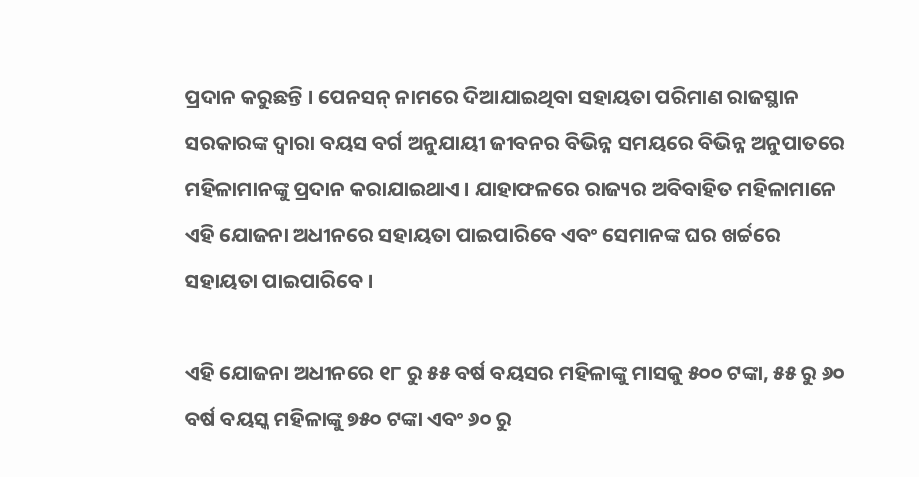ପ୍ରଦାନ କରୁଛନ୍ତି । ପେନସନ୍ ନାମରେ ଦିଆଯାଇଥିବା ସହାୟତା ପରିମାଣ ରାଜସ୍ଥାନ ସରକାରଙ୍କ ଦ୍ୱାରା ବୟସ ବର୍ଗ ଅନୁଯାୟୀ ଜୀବନର ବିଭିନ୍ନ ସମୟରେ ବିଭିନ୍ନ ଅନୁପାତରେ ମହିଳାମାନଙ୍କୁ ପ୍ରଦାନ କରାଯାଇଥାଏ । ଯାହାଫଳରେ ରାଜ୍ୟର ଅବିବାହିତ ମହିଳାମାନେ ଏହି ଯୋଜନା ଅଧୀନରେ ସହାୟତା ପାଇପାରିବେ ଏବଂ ସେମାନଙ୍କ ଘର ଖର୍ଚ୍ଚରେ ସହାୟତା ପାଇପାରିବେ ।

ଏହି ଯୋଜନା ଅଧୀନରେ ୧୮ ରୁ ୫୫ ବର୍ଷ ବୟସର ମହିଳାଙ୍କୁ ମାସକୁ ୫୦୦ ଟଙ୍କା, ୫୫ ରୁ ୬୦ ବର୍ଷ ବୟସ୍କ ମହିଳାଙ୍କୁ ୭୫୦ ଟଙ୍କା ଏବଂ ୬୦ ରୁ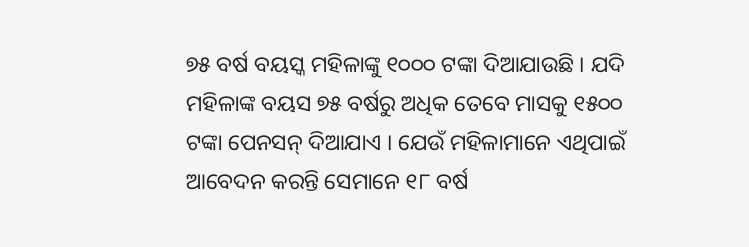୭୫ ବର୍ଷ ବୟସ୍କ ମହିଳାଙ୍କୁ ୧୦୦୦ ଟଙ୍କା ଦିଆଯାଉଛି । ଯଦି ମହିଳାଙ୍କ ବୟସ ୭୫ ବର୍ଷରୁ ଅଧିକ ତେବେ ମାସକୁ ୧୫୦୦ ଟଙ୍କା ପେନସନ୍ ଦିଆଯାଏ । ଯେଉଁ ମହିଳାମାନେ ଏଥିପାଇଁ ଆବେଦନ କରନ୍ତି ସେମାନେ ୧୮ ବର୍ଷ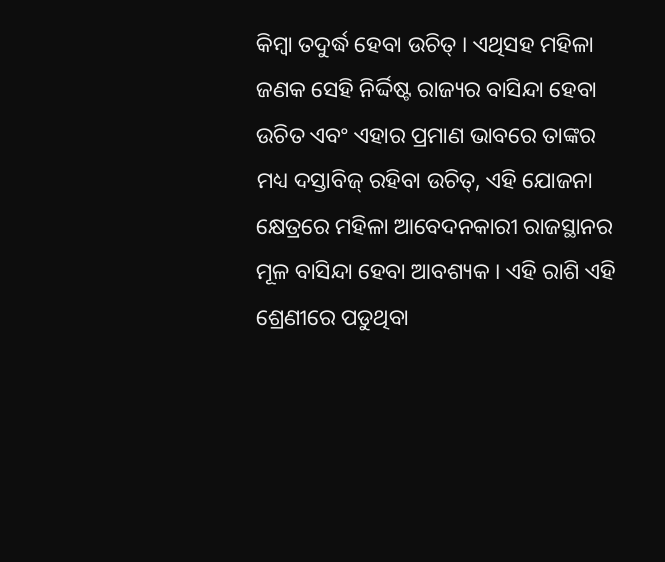କିମ୍ବା ତଦୁର୍ଦ୍ଧ ହେବା ଉଚିତ୍ । ଏଥିସହ ମହିଳା ଜଣକ ସେହି ନିର୍ଦ୍ଦିଷ୍ଟ ରାଜ୍ୟର ବାସିନ୍ଦା ହେବା ଉଚିତ ଏବଂ ଏହାର ପ୍ରମାଣ ଭାବରେ ତାଙ୍କର ମଧ୍ୟ ଦସ୍ତାବିଜ୍ ରହିବା ଉଚିତ୍, ଏହି ଯୋଜନା କ୍ଷେତ୍ରରେ ମହିଳା ଆବେଦନକାରୀ ରାଜସ୍ଥାନର ମୂଳ ବାସିନ୍ଦା ହେବା ଆବଶ୍ୟକ । ଏହି ରାଶି ଏହି ଶ୍ରେଣୀରେ ପଡୁଥିବା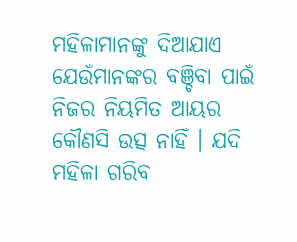ମହିଳାମାନଙ୍କୁ ଦିଆଯାଏ ଯେଉଁମାନଙ୍କର ବଞ୍ଚିବା ପାଇଁ ନିଜର ନିୟମିତ ଆୟର କୌଣସି ଉତ୍ସ ନାହିଁ । ଯଦି ମହିଳା ଗରିବ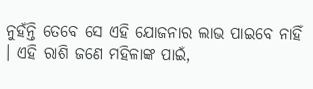ନୁହଁନ୍ତି ତେବେ ସେ ଏହି ଯୋଜନାର ଲାଭ ପାଇବେ ନାହିଁ । ଏହି ରାଶି ଜଣେ ମହିଳାଙ୍କ ପାଇଁ,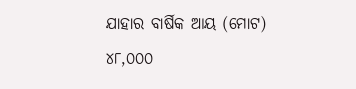ଯାହାର ବାର୍ଷିକ ଆୟ (ମୋଟ) ୪୮,୦୦୦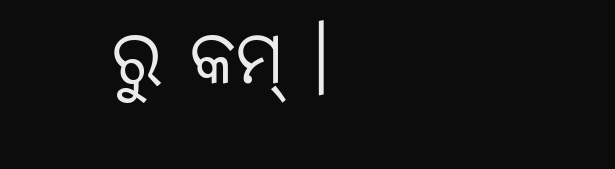ରୁ କମ୍ ।